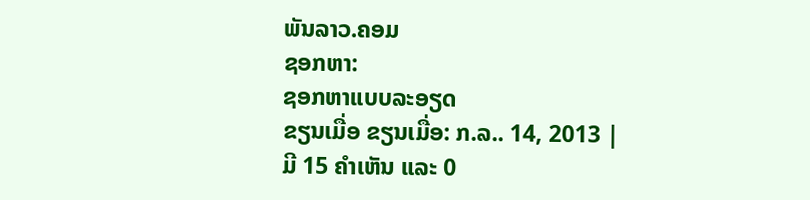ພັນລາວ.ຄອມ
ຊອກຫາ:
ຊອກຫາແບບລະອຽດ
ຂຽນເມື່ອ ຂຽນເມື່ອ: ກ.ລ.. 14, 2013 | ມີ 15 ຄຳເຫັນ ແລະ 0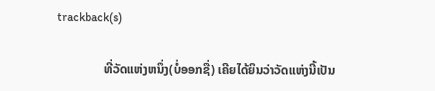trackback(s)

               ທີ່ວັດແຫ່ງຫນຶ່ງ(ບໍ່ອອກຊື່) ເຄີຍໄດ້ຍິນວ່າວັດແຫ່ງນີ້ເປັນ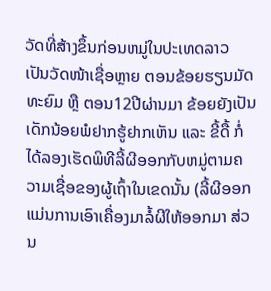ວັດທີ່ສ້າງຂຶ້ນກ່ອນຫມູ່ໃນປະເທດລາວ ເປັນວັດໜ້າເຊື່ອຫຼາຍ ຕອນຂ້ອຍຮຽນມັດທະຍົມ ຫຼື ຕອນ12ປີຜ່ານມາ ຂ້ອຍຍັງເປັນເດັກນ້ອຍພໍຢາກຮູ້ຢາກເຫັນ ແລະ ຂີ້ດື້ ກໍ່ໄດ້ລອງເຮັດພິທີລີ້ຜີອອກກັບຫມູ່ຕາມຄວາມເຊື່ອຂອງຜູ້ເຖົ້າໃນເຂດນັ້ນ (ລີ້ຜີອອກແມ່ນການເອົາເຄື່ອງມາລໍ້ຜີໃຫ້ອອກມາ ສ່ວນ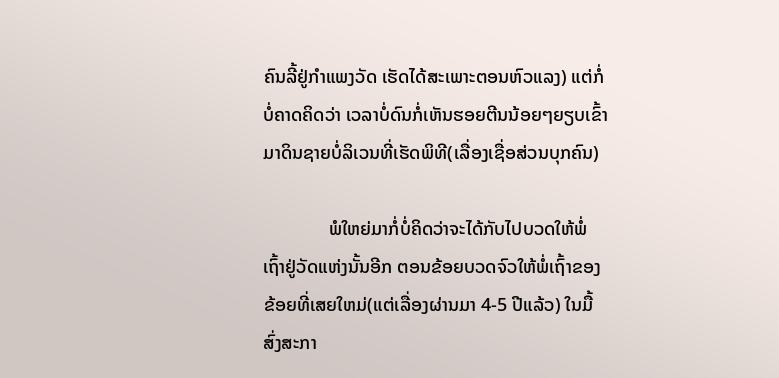ຄົນລີ້ຢູ່ກຳແພງວັດ ເຮັດໄດ້ສະເພາະຕອນຫົວແລງ) ແຕ່ກໍ່ບໍ່ຄາດຄິດວ່າ ເວລາບໍ່ດົນກໍ່ເຫັນຮອຍຕີນນ້ອຍໆຍຽບເຂົ້າມາດິນຊາຍບໍ່ລິເວນທີ່ເຮັດພິທີ(ເລື່ອງເຊື່ອສ່ວນບຸກຄົນ)

              ພໍໃຫຍ່ມາກໍ່ບໍ່ຄິດວ່າຈະໄດ້ກັບໄປບວດໃຫ້ພໍ່ເຖົ້າຢູ່ວັດແຫ່ງນັ້ນອີກ ຕອນຂ້ອຍບວດຈົວໃຫ້ພໍ່ເຖົ້າຂອງຂ້ອຍທີ່ເສຍໃຫມ່(ແຕ່ເລື່ອງຜ່ານມາ 4-5 ປີແລ້ວ) ໃນມື້ສົ່ງສະກາ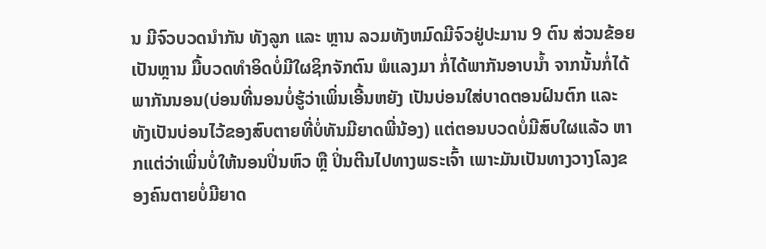ນ ມີຈົວບວດນຳກັນ ທັງລູກ ແລະ ຫຼານ ລວມທັງຫມົດມີຈົວຢູ່ປະມານ 9 ຕົນ ສ່ວນຂ້ອຍເປັນຫຼານ ມື້ບວດທຳອິດບໍ່ມີໃຜຊິກຈັກຕົນ ພໍແລງມາ ກໍ່ໄດ້ພາກັນອາບນ້ຳ ຈາກນັ້ນກໍ່ໄດ້ພາກັນນອນ(ບ່ອນທີ່ນອນບໍ່ຮູ້ວ່າເພິ່ນເອີ້ນຫຍັງ ເປັນບ່ອນໃສ່ບາດຕອນຝົນຕົກ ແລະ ທັງເປັນບ່ອນໄວ້ຂອງສົບຕາຍທີ່ບໍ່ທັນມີຍາດພີ່ນ້ອງ) ແຕ່ຕອນບວດບໍ່ມີສົບໃຜແລ້ວ ຫາກແຕ່ວ່າເພິ່ນບໍ່ໃຫ້ນອນປິ່ນຫົວ ຫຼື ປິ່ນຕີນໄປທາງພຣະເຈົ້າ ເພາະມັນເປັນທາງວາງໂລງຂອງຄົນຕາຍບໍ່ມີຍາດ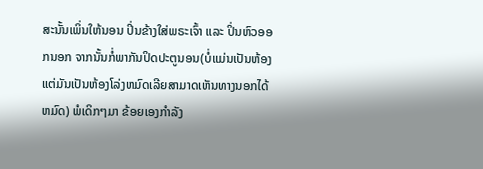ສະນັ້ນເພິ່ນໃຫ້ນອນ ປິ່ນຂ້າງໃສ່ພຣະເຈົ້າ ແລະ ປິ່ນຫົວອອກນອກ ຈາກນັ້ນກໍ່ພາກັນປິດປະຕູນອນ(ບໍ່ແມ່ນເປັນຫ້ອງ ແຕ່ມັນເປັນຫ້ອງໂລ່ງຫມົດເລີຍສາມາດເຫັນທາງນອກໄດ້ຫມົດ) ພໍເດິກໆມາ ຂ້ອຍເອງກຳລັງ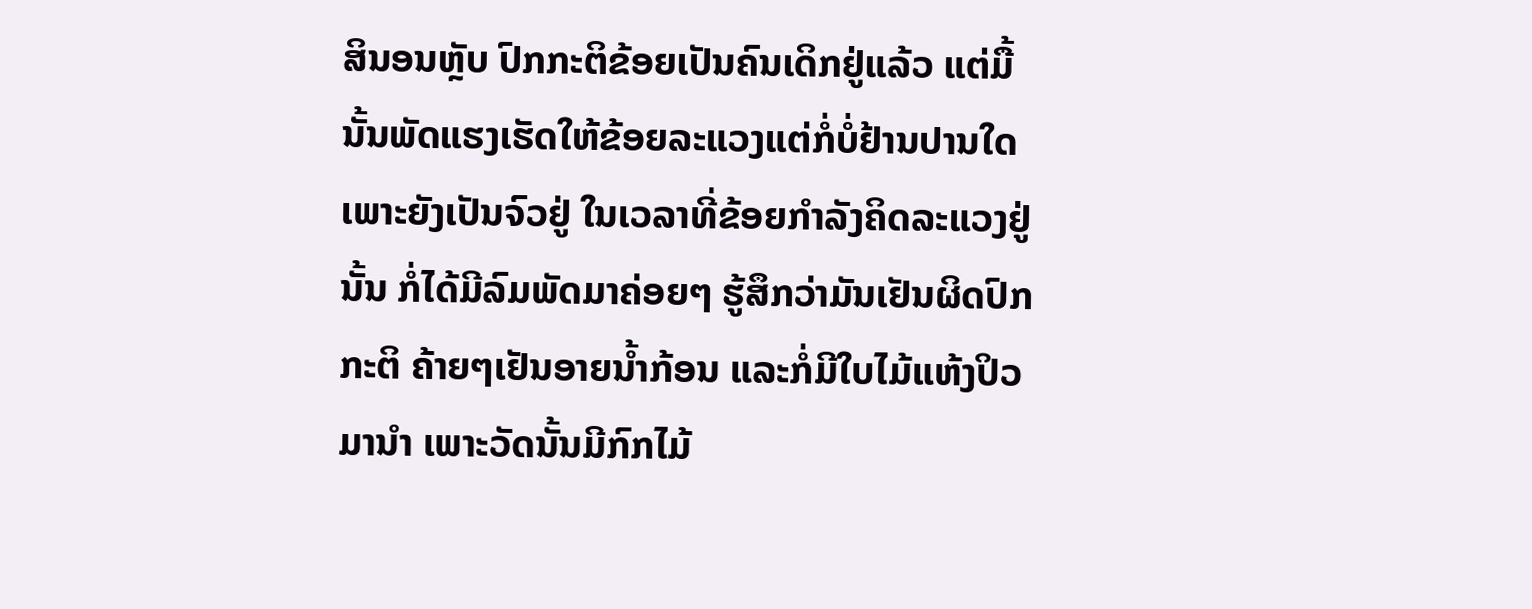ສິນອນຫຼັບ ປົກກະຕິຂ້ອຍເປັນຄົນເດິກຢູ່ແລ້ວ ແຕ່ມື້ນັ້ນພັດແຮງເຮັດໃຫ້ຂ້ອຍລະແວງແຕ່ກໍ່ບໍ່ຢ້ານປານໃດເພາະຍັງເປັນຈົວຢູ່ ໃນເວລາທີ່ຂ້ອຍກຳລັງຄິດລະແວງຢູ່ນັ້ນ ກໍ່ໄດ້ມີລົມພັດມາຄ່ອຍໆ ຮູ້ສຶກວ່າມັນເຢັນຜິດປົກກະຕິ ຄ້າຍໆເຢັນອາຍນ້ຳກ້ອນ ແລະກໍ່ມີໃບໄມ້ແຫ້ງປິວມານຳ ເພາະວັດນັ້ນມີກົກໄມ້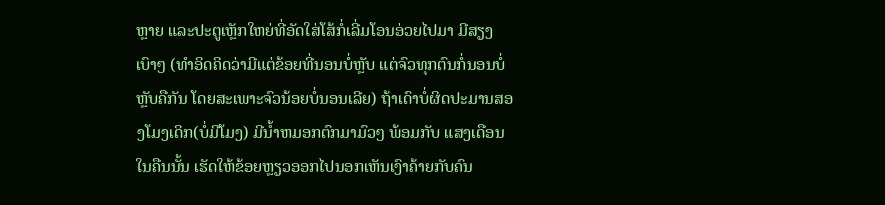ຫຼາຍ ແລະປະຕູເຫຼັກໃຫຍ່ທີ່ອັດໃສ່ໂສ້ກໍ່ເລີ່ມໂອນອ່ວຍໄປມາ ມີສຽງເບົາໆ (ທຳອິດຄິດວ່າມີແຕ່ຂ້ອຍທີ່ນອນບໍ່ຫຼັບ ແຕ່ຈົວທຸກຕົນກໍ່ນອນບໍ່ຫຼັບຄືກັນ ໂດຍສະເພາະຈົວນ້ອຍບໍ່ນອນເລີຍ) ຖ້າເດົາບໍ່ຜິດປະມານສອງໂມງເດິກ(ບໍ່ມີໂມງ) ມີນ້ຳຫມອກຕົກມາມົວໆ ພ້ອມກັບ ແສງເດືອນໃນຄືນນັ້ນ ເຮັດໃຫ້ຂ້ອຍຫຼຽວອອກໄປນອກເຫັນເງົາຄ້າຍກັບຄົນ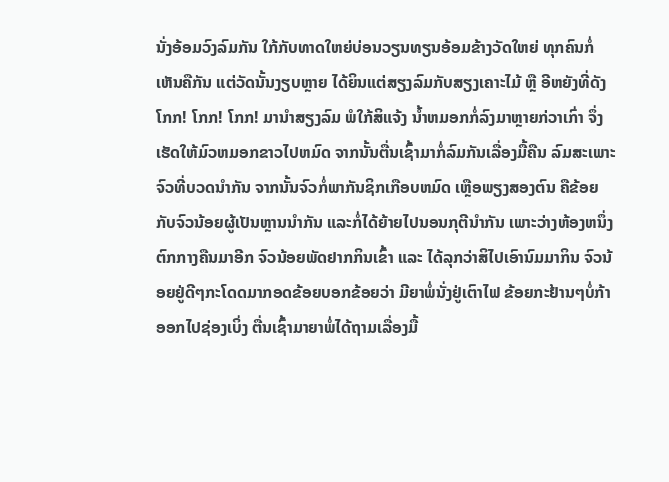ນັ່ງອ້ອມວົງລົມກັນ ໃກ້ກັບທາດໃຫຍ່ບ່ອນວຽນທຽນອ້ອມຂ້າງວັດໃຫຍ່ ທຸກຄົນກໍ່ເຫັນຄືກັນ ແຕ່ວັດນັ້ນງຽບຫຼາຍ ໄດ້ຍິນແຕ່ສຽງລົມກັບສຽງເຄາະໄມ້ ຫຼື ອີຫຍັງທີ່ດັງ ໂກກ! ໂກກ! ໂກກ! ມານຳສຽງລົມ ພໍໃກ້ສິແຈ້ງ ນ້ຳຫມອກກໍ່ລົງມາຫຼາຍກ່ວາເກົ່າ ຈຶ່ງເຮັດໃຫ້ມົວຫມອກຂາວໄປຫມົດ ຈາກນັ້ນຕື່ນເຊົ້າມາກໍ່ລົມກັນເລື່ອງມື້ຄືນ ລົມສະເພາະຈົວທີ່ບວດນຳກັນ ຈາກນັ້ນຈົວກໍ່ພາກັນຊິກເກືອບຫມົດ ເຫຼືອພຽງສອງຕົນ ຄືຂ້ອຍ ກັບຈົວນ້ອຍຜູ້ເປັນຫຼານນຳກັນ ແລະກໍ່ໄດ້ຍ້າຍໄປນອນກຸຕີນຳກັນ ເພາະວ່າງຫ້ອງຫນຶ່ງ ຕົກກາງຄືນມາອີກ ຈົວນ້ອຍພັດຢາກກິນເຂົ້າ ແລະ ໄດ້ລຸກວ່າສິໄປເອົານົມມາກິນ ຈົວນ້ອຍຢູ່ດີໆກະໂດດມາກອດຂ້ອຍບອກຂ້ອຍວ່າ ມີຍາພໍ່ນັ່ງຢູ່ເຕົາໄຟ ຂ້ອຍກະຢ້ານໆບໍ່ກ້າອອກໄປຊ່ອງເບິ່ງ ຕື່ນເຊົ້າມາຍາພໍ່ໄດ້ຖາມເລື່ອງມື້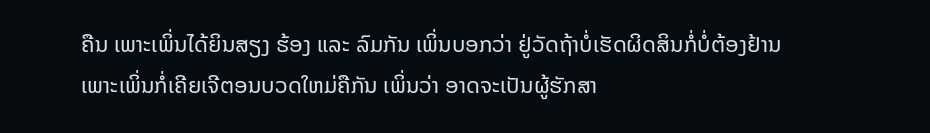ຄືນ ເພາະເພິ່ນໄດ້ຍິນສຽງ ຮ້ອງ ແລະ ລົມກັນ ເພິ່ນບອກວ່າ ຢູ່ວັດຖ້າບໍ່ເຮັດຜິດສິນກໍ່ບໍ່ຕ້ອງຢ້ານ ເພາະເພິ່ນກໍ່ເຄີຍເຈີຕອນບວດໃຫມ່ຄືກັນ ເພິ່ນວ່າ ອາດຈະເປັນຜູ້ຮັກສາ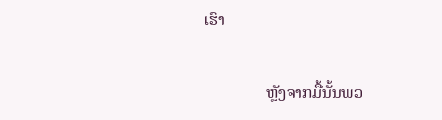ເຮົາ

               ຫຼັງຈາກມື້ນັ້ນພວ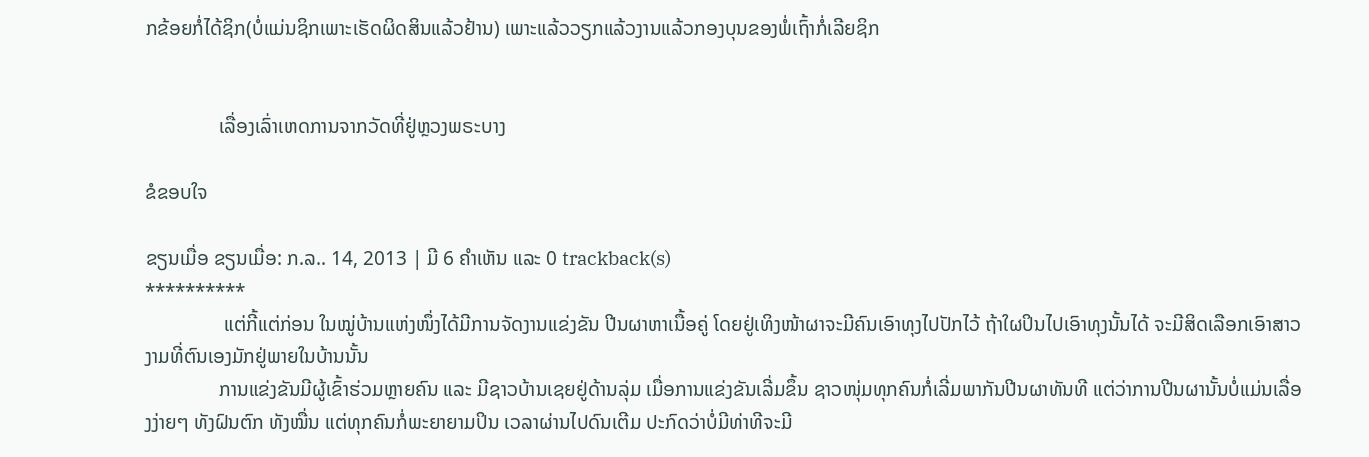ກຂ້ອຍກໍ່ໄດ້ຊິກ(ບໍ່ແມ່ນຊິກເພາະເຮັດຜິດສິນແລ້ວຢ້ານ) ເພາະແລ້ວວຽກແລ້ວງານແລ້ວກອງບຸນຂອງພໍ່ເຖົ້າກໍ່ເລີຍຊິກ


               ເລື່ອງເລົ່າເຫດການຈາກວັດທີ່ຢູ່ຫຼວງພຣະບາງ

ຂໍຂອບໃຈ

ຂຽນເມື່ອ ຂຽນເມື່ອ: ກ.ລ.. 14, 2013 | ມີ 6 ຄຳເຫັນ ແລະ 0 trackback(s)
**********
                ແຕ່ກີ້ແຕ່ກ່ອນ ໃນໝູ່ບ້ານແຫ່ງໜຶ່ງໄດ້ມີການຈັດງານແຂ່ງຂັນ ປີນຜາຫາເນື້ອຄູ່ ໂດຍຢູ່ເທິງໜ້າຜາຈະມີຄົນເອົາທຸງໄປປັກໄວ້ ຖ້າໃຜປິນໄປເອົາທຸງນັ້ນໄດ້ ຈະມີສິດເລືອກເອົາສາວງາມທີ່ຕົນເອງມັກຢູ່ພາຍໃນບ້ານນັ້ນ
               ການແຂ່ງຂັນມີຜູ້ເຂົ້າຮ່ວມຫຼາຍຄົນ ແລະ ມີຊາວບ້ານເຊຍຢູ່ດ້ານລຸ່ມ ເມື່ອການແຂ່ງຂັນເລີ່ມຂຶ້ນ ຊາວໜຸ່ມທຸກຄົນກໍ່ເລີ່ມພາກັນປີນຜາທັນທີ ແຕ່ວ່າການປີນຜານັ້ນບໍ່ແມ່ນເລື່ອງງ່າຍໆ ທັງຝົນຕົກ ທັງໝື່ນ ແຕ່ທຸກຄົນກໍ່ພະຍາຍາມປິນ ເວລາຜ່ານໄປດົນເຕີມ ປະກົດວ່າບໍ່ມີທ່າທີຈະມີ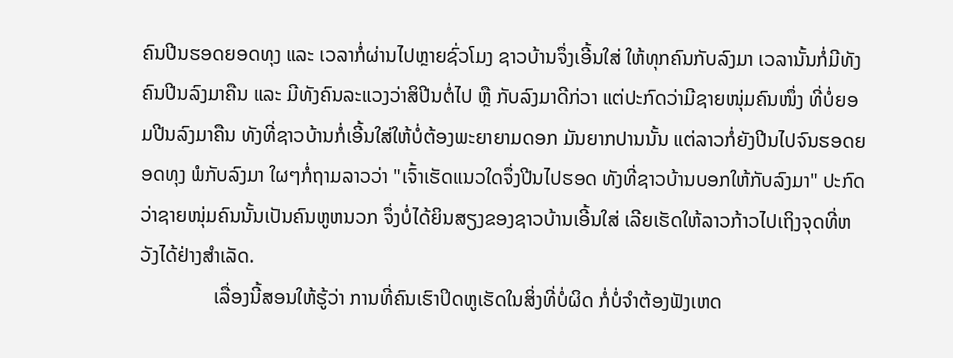ຄົນປີນຮອດຍອດທຸງ ແລະ ເວລາກໍ່ຜ່ານໄປຫຼາຍຊົ່ວໂມງ ຊາວບ້ານຈຶ່ງເອີ້ນໃສ່ ໃຫ້ທຸກຄົນກັບລົງມາ ເວລານັ້ນກໍ່ມີທັງຄົນປີນລົງມາຄືນ ແລະ ມີທັງຄົນລະແວງວ່າສິປີນຕໍ່ໄປ ຫຼື ກັບລົງມາດີກ່ວາ ແຕ່ປະກົດວ່າມີຊາຍໜຸ່ມຄົນໜຶ່ງ ທີ່ບໍ່ຍອມປີນລົງມາຄືນ ທັງທີ່ຊາວບ້ານກໍ່ເອີ້ນໃສ່ໃຫ້ບໍ່ຕ້ອງພະຍາຍາມດອກ ມັນຍາກປານນັ້ນ ແຕ່ລາວກໍ່ຍັງປີນໄປຈົນຮອດຍອດທຸງ ພໍກັບລົງມາ ໃຜໆກໍ່ຖາມລາວວ່າ "ເຈົ້າເຮັດແນວໃດຈຶ່ງປີນໄປຮອດ ທັງທີ່ຊາວບ້ານບອກໃຫ້ກັບລົງມາ" ປະກົດວ່າຊາຍໜຸ່ມຄົນນັ້ນເປັນຄົນຫູຫນວກ ຈຶ່ງບໍ່ໄດ້ຍິນສຽງຂອງຊາວບ້ານເອີ້ນໃສ່ ເລີຍເຮັດໃຫ້ລາວກ້າວໄປເຖິງຈຸດທີ່ຫວັງໄດ້ຢ່າງສຳເລັດ.
               ເລື່ອງນີ້ສອນໃຫ້ຮູ້ວ່າ ການທີ່ຄົນເຮົາປິດຫູເຮັດໃນສິ່ງທີ່ບໍ່ຜິດ ກໍ່ບໍ່ຈຳຕ້ອງຟັງເຫດ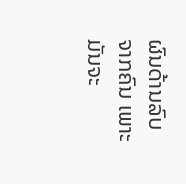ຜົນດ້ານລົບຈາກຄົນ ເພາະມັນຈະ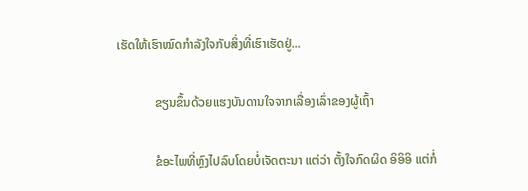ເຮັດໃຫ້ເຮົາໝົດກຳລັງໃຈກັບສິ່ງທີ່ເຮົາເຮັດຢູ່...

            ຂຽນຂຶ້ນດ້ວຍແຮງບັນດານໃຈຈາກເລື່ອງເລົ່າຂອງຜູ້ເຖົ້າ

            ຂໍອະໄພທີ່ຫຼົງໄປລົບໂດຍບໍ່ເຈັດຕະນາ ແຕ່ວ່າ ຕັ້ງໃຈກົດຜິດ ອິອິອິ ແຕ່ກໍ່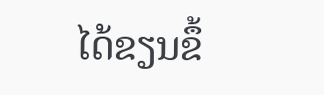ໄດ້ຂຽນຂຶ້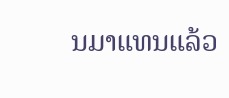ນມາແທນແລ້ວ